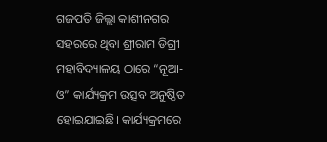ଗଜପତି ଜିଲ୍ଲା କାଶୀନଗର ସହରରେ ଥିବା ଶ୍ରୀରାମ ଡିଗ୍ରୀ ମହାବିଦ୍ୟାଳୟ ଠାରେ “ନୂଆ-ଓ” କାର୍ଯ୍ୟକ୍ରମ ଉତ୍ସବ ଅନୁଷ୍ଠିତ ହୋଇଯାଇଛି। କାର୍ଯ୍ୟକ୍ରମରେ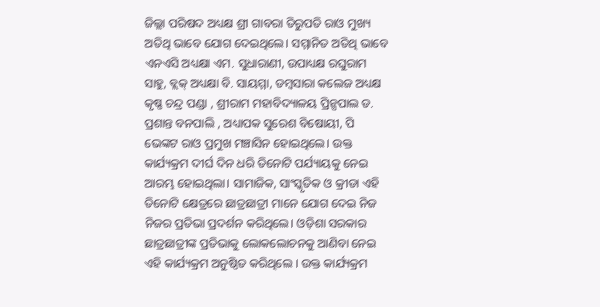ଜିଲ୍ଲା ପରିଷଦ ଅଧ୍ୟକ୍ଷ ଶ୍ରୀ ଗାବରା ତିରୁପତି ରାଓ ମୁଖ୍ୟ ଅତିଥି ଭାବେ ଯୋଗ ଦେଇଥିଲେ। ସମ୍ମାନିତ ଅତିଥି ଭାବେ ଏନଏସି ଅଧ୍ୟକ୍ଷା ଏମ. ସୁଧାରାଣୀ, ଉପାଧ୍ୟକ୍ଷ ରଘୁରାମ ସାହୁ, ବ୍ଲକ୍ ଅଧ୍ୟକ୍ଷା ବି. ସାୟମ୍ମା, ଡମ୍ବସାରା କଲେଜ ଅଧ୍ୟକ୍ଷ କୃଷ୍ଣ ଚନ୍ଦ୍ର ପଣ୍ଡା , ଶ୍ରୀରାମ ମହାବିଦ୍ୟାଳୟ ପ୍ରିନ୍ସପାଲ ଡ. ପ୍ରଶାନ୍ତ ବନପାଲି , ଅଧ୍ୟାପକ ସୁରେଶ ବିଷୋୟୀ, ପି ଭେଙ୍କଟ ରାଓ ପ୍ରମୁଖ ମଞ୍ଚାସିନ ହୋଇଥିଲେ। ଉକ୍ତ କାର୍ଯ୍ୟକ୍ରମ ଦୀର୍ଘ ଦିନ ଧରି ତିନୋଟି ପର୍ଯ୍ୟାୟକୁ ନେଇ ଆରମ୍ଭ ହୋଇଥିଲା। ସାମାଜିକ, ସାଂସ୍କୃତିକ ଓ କ୍ରୀଡା ଏହି ତିନୋଟି କ୍ଷେତ୍ରରେ ଛାତ୍ରଛାତ୍ରୀ ମାନେ ଯୋଗ ଦେଇ ନିଜ ନିଜର ପ୍ରତିଭା ପ୍ରଦର୍ଶନ କରିଥିଲେ। ଓଡ଼ିଶା ସରକାର ଛାତ୍ରଛାତ୍ରୀଙ୍କ ପ୍ରତିଭାକୁ ଲୋକଲୋଚନକୁ ଆଣିବା ନେଇ ଏହି କାର୍ଯ୍ୟକ୍ରମ ଅନୁଷ୍ଠିତ କରିଥିଲେ । ଉକ୍ତ କାର୍ଯ୍ୟକ୍ରମ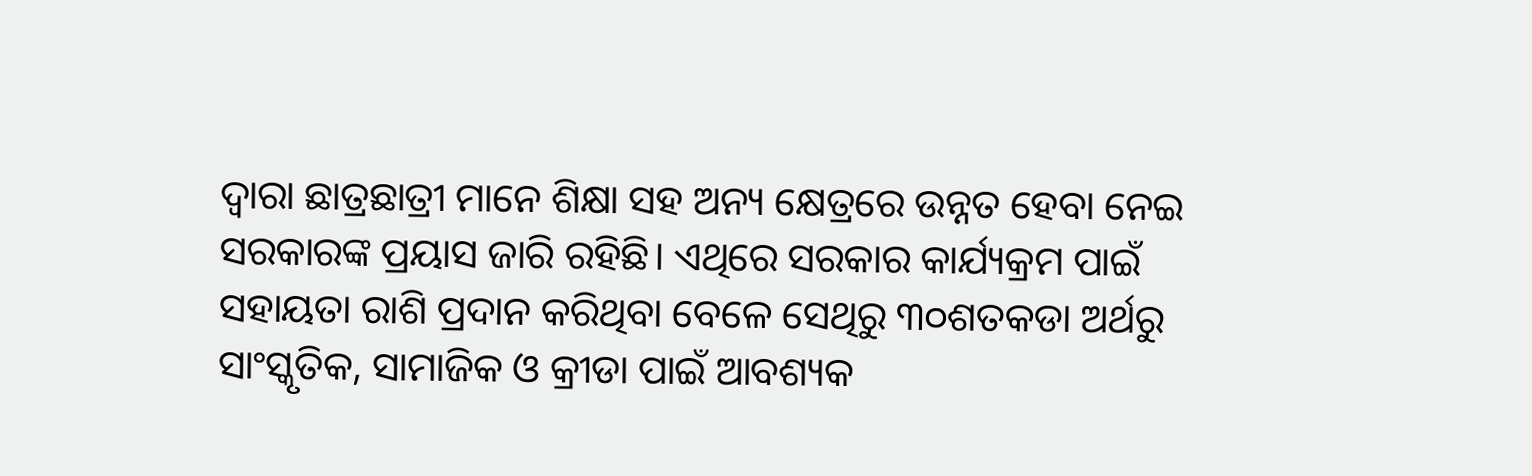ଦ୍ଵାରା ଛାତ୍ରଛାତ୍ରୀ ମାନେ ଶିକ୍ଷା ସହ ଅନ୍ୟ କ୍ଷେତ୍ରରେ ଉନ୍ନତ ହେବା ନେଇ ସରକାରଙ୍କ ପ୍ରୟାସ ଜାରି ରହିଛି। ଏଥିରେ ସରକାର କାର୍ଯ୍ୟକ୍ରମ ପାଇଁ ସହାୟତା ରାଶି ପ୍ରଦାନ କରିଥିବା ବେଳେ ସେଥିରୁ ୩୦ଶତକଡା ଅର୍ଥରୁ ସାଂସ୍କୃତିକ, ସାମାଜିକ ଓ କ୍ରୀଡା ପାଇଁ ଆବଶ୍ୟକ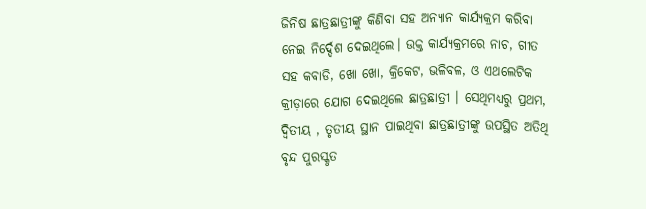ଜିନିଷ ଛାତ୍ରଛାତ୍ରୀଙ୍କୁ କିଣିବା ସହ ଅନ୍ୟାନ କାର୍ଯ୍ୟକ୍ରମ କରିବା ନେଇ ନିର୍ଦ୍ଦେଶ ଦେଇଥିଲେ। ଉକ୍ତ କାର୍ଯ୍ୟକ୍ରମରେ ନାଚ, ଗୀତ ସହ କବାଡି, ଖୋ ଖୋ, କ୍ରିକେଟ, ଭଳିବଳ, ଓ ଏଥଲେଟିକ କ୍ରୀଡ଼ାରେ ଯୋଗ ଦେଇଥିଲେ ଛାତ୍ରଛାତ୍ରୀ । ସେଥିମଧ୍ୟରୁ ପ୍ରଥମ, ଦ୍ଵିତୀୟ , ତୃତୀୟ ସ୍ଥାନ ପାଇଥିବା ଛାତ୍ରଛାତ୍ରୀଙ୍କୁ ଉପସ୍ଥିତ ଅତିଥି ବୃନ୍ଦ ପୁରସ୍କୃତ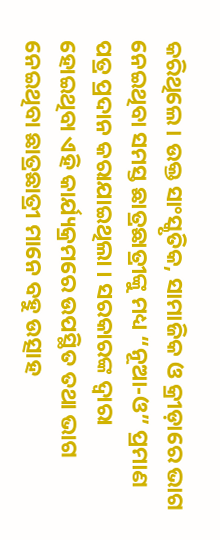କରିଥିଲେ। ଉକ୍ତ ସାଂସ୍କୃତିକ, ସାମାଜିକ ଓ କ୍ରୀଡ଼ାରେ ଭାଗ ନେଇଥିବା ସମସ୍ତ ଛାତ୍ରଛାତ୍ରୀଙ୍କୁ ମଧ୍ୟ “ନୂଆ-ଓ” ପ୍ରମାଣ ପତ୍ର ପ୍ରଦାନ କରାଯାଇଥିଲା । ସରକାରଙ୍କ ଦ୍ଵାରା ହୋଇଥିବା ଏହି କାର୍ଯ୍ୟକ୍ରମରେ ଉପସ୍ଥିତ ତଥା ଭାଗ ନେଇଥିବା ଛାତ୍ରଛାତ୍ରୀ ମାନେ ବହୁ ଉତ୍ସାହ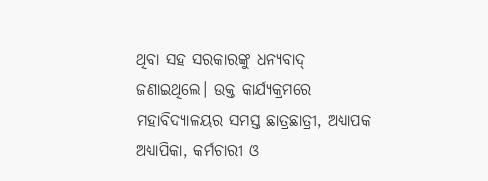ଥିବା ସହ ସରକାରଙ୍କୁ ଧନ୍ୟବାଦ୍ ଜଣାଇଥିଲେ। ଉକ୍ତ କାର୍ଯ୍ୟକ୍ରମରେ ମହାବିଦ୍ୟାଳୟର ସମସ୍ତ ଛାତ୍ରଛାତ୍ରୀ, ଅଧ୍ୟାପକ ଅଧ୍ୟାପିକା, କର୍ମଚାରୀ ଓ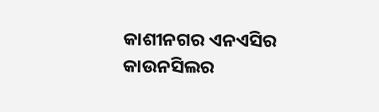କାଶୀନଗର ଏନଏସିର କାଉନସିଲର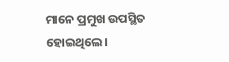ମାନେ ପ୍ରମୁଖ ଉପସ୍ଥିତ ହୋଇଥିଲେ।